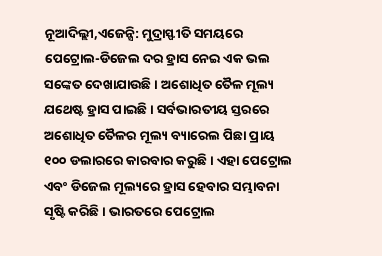ନୂଆଦିଲ୍ଲୀ,ଏଜେନ୍ସି: ମୁଦ୍ରାସ୍ଫୀତି ସମୟରେ ପେଟ୍ରୋଲ-ଡିଜେଲ ଦର ହ୍ରାସ ନେଇ ଏକ ଭଲ ସଙ୍କେତ ଦେଖାଯାଉଛି । ଅଶୋଧିତ ତୈଳ ମୂଲ୍ୟ ଯଥେଷ୍ଟ ହ୍ରାସ ପାଇଛି । ସର୍ବଭାରତୀୟ ସ୍ତରରେ ଅଶୋଧିତ ତୈଳର ମୂଲ୍ୟ ବ୍ୟାରେଲ ପିଛା ପ୍ରାୟ ୧୦୦ ଡଲାରରେ କାରବାର କରୁଛି । ଏହା ପେଟ୍ରୋଲ ଏବଂ ଡିଜେଲ ମୂଲ୍ୟରେ ହ୍ରାସ ହେବାର ସମ୍ଭାବନା ସୃଷ୍ଟି କରିଛି । ଭାରତରେ ପେଟ୍ରୋଲ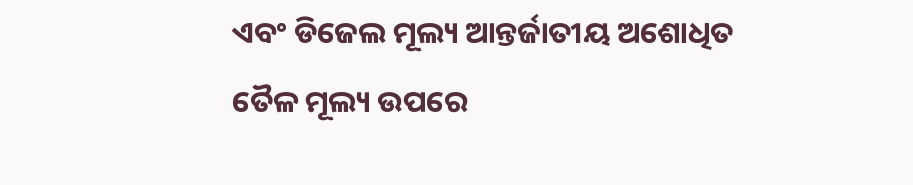ଏବଂ ଡିଜେଲ ମୂଲ୍ୟ ଆନ୍ତର୍ଜାତୀୟ ଅଶୋଧିତ ତୈଳ ମୂଲ୍ୟ ଉପରେ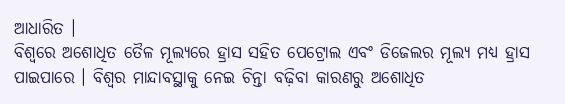ଆଧାରିତ ।
ବିଶ୍ୱରେ ଅଶୋଧିତ ତୈଳ ମୂଲ୍ୟରେ ହ୍ରାସ ସହିତ ପେଟ୍ରୋଲ ଏବଂ ଡିଜେଲର ମୂଲ୍ୟ ମଧ୍ୟ ହ୍ରାସ ପାଇପାରେ । ବିଶ୍ୱର ମାନ୍ଦାବସ୍ଥାକୁ ନେଇ ଚିନ୍ତା ବଢ଼ିବା କାରଣରୁ ଅଶୋଧିତ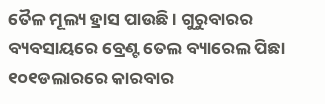ତୈଳ ମୂଲ୍ୟ ହ୍ରାସ ପାଉଛି । ଗୁରୁବାରର ବ୍ୟବସାୟରେ ବ୍ରେଣ୍ଟ ତେଲ ବ୍ୟାରେଲ ପିଛା ୧୦୧ଡଲାରରେ କାରବାର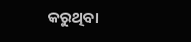କରୁଥିବା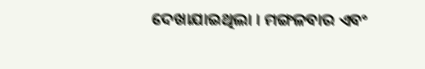ଦେଖାଯାଇଥିଲା । ମଙ୍ଗଳବାର ଏବଂ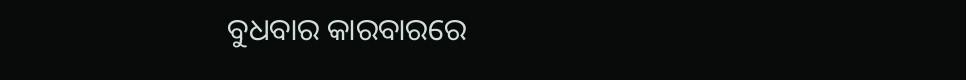ବୁଧବାର କାରବାରରେ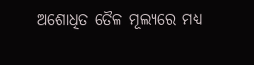ଅଶୋଧିତ ତୈଳ ମୂଲ୍ୟରେ ମଧ୍ୟ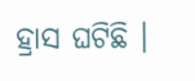ହ୍ରାସ ଘଟିଛି ।